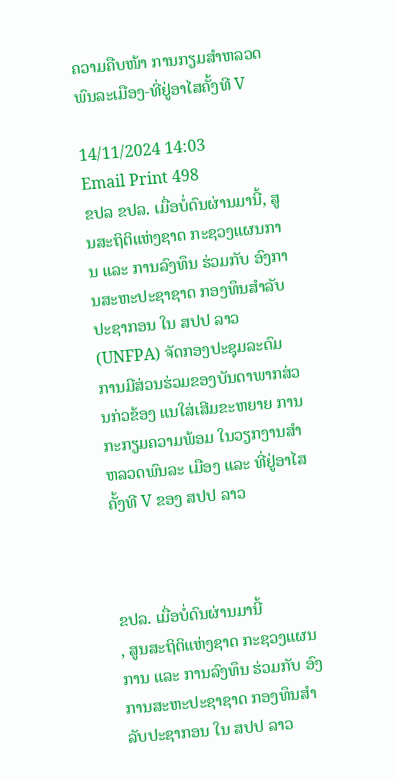ຄວາມຄືບໜ້າ ການກຽມສຳຫລວດພົນລະເມືອງ-ທີ່ຢູ່ອາໄສຄັ້ງທີ V

14/11/2024 14:03
Email Print 498
ຂປລ ຂປລ. ເມື່ອບໍ່ດົນຜ່ານມານີ້, ສູນສະຖິຕິແຫ່ງຊາດ ກະຊວງແຜນການ ແລະ ການລົງທຶນ ຮ່ວມກັບ ອົງການສະຫະປະຊາຊາດ ກອງທຶນສຳລັບປະຊາກອນ ໃນ ສປປ ລາວ (UNFPA) ຈັດກອງປະຊຸມລະດົມການມີສ່ວນຮ່ວມຂອງບັນດາພາກສ່ວນກ່ວຂ້ອງ ແນໃສ່ເສີມຂະຫຍາຍ ການກະກຽມຄວາມພ້ອມ ໃນວຽກງານສຳຫລວດພົນລະ ເມືອງ ແລະ ທີ່ຢູ່ອາໄສຄັ້ງທີ V ຂອງ ສປປ ລາວ



ຂປລ. ເມື່ອບໍ່ດົນຜ່ານມານີ້
, ສູນສະຖິຕິແຫ່ງຊາດ ກະຊວງແຜນການ ແລະ ການລົງທຶນ ຮ່ວມກັບ ອົງການສະຫະປະຊາຊາດ ກອງທຶນສຳລັບປະຊາກອນ ໃນ ສປປ ລາວ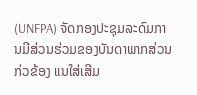(UNFPA) ຈັດກອງປະຊຸມລະດົມການມີສ່ວນຮ່ວມຂອງບັນດາພາກສ່ວນກ່ວຂ້ອງ ແນໃສ່ເສີມ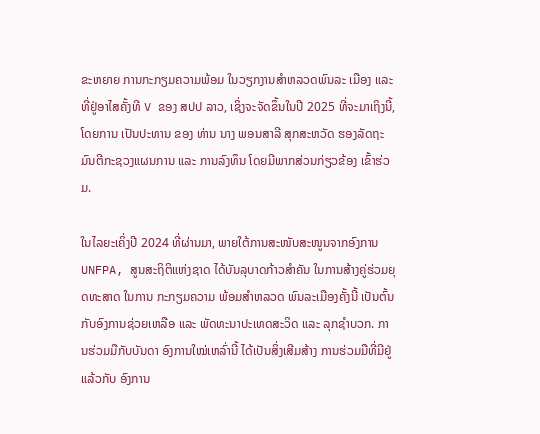ຂະຫຍາຍ ການກະກຽມຄວາມພ້ອມ ໃນວຽກງານສຳຫລວດພົນລະ ເມືອງ ແລະ ທີ່ຢູ່ອາໄສຄັ້ງທີ V ຂອງ ສປປ ລາວ, ເຊິ່ງຈະຈັດຂຶ້ນໃນປີ 2025 ທີ່ຈະມາເຖິງນີ້, ໂດຍການ ເປັນປະທານ ຂອງ ທ່ານ ນາງ ພອນສາລີ ສຸກສະຫວັດ ຮອງລັດຖະມົນຕີກະຊວງແຜນການ ແລະ ການລົງທຶນ ໂດຍມີພາກສ່ວນກ່ຽວຂ້ອງ ເຂົ້າຮ່ວມ.

ໃນໄລຍະເຄິ່ງປີ 2024 ທີ່ຜ່ານມາ, ພາຍໃຕ້ການສະໜັບສະໜູນຈາກອົງການ UNFPA, ສູນສະຖິຕິແຫ່ງຊາດ ໄດ້ບັນລຸບາດກ້າວສຳຄັນ ໃນການສ້າງຄູ່ຮ່ວມຍຸດທະສາດ ໃນການ ກະກຽມຄວາມ ພ້ອມສຳຫລວດ ພົນລະເມືອງຄັ້ງນີ້ ເປັນຕົ້ນ ກັບອົງການຊ່ວຍເຫລືອ ແລະ ພັດທະນາປະເທດສະວິດ ແລະ ລຸກຊຳບວກ. ການຮ່ວມມືກັບບັນດາ ອົງການໃໝ່ເຫລົ່ານີ້ ໄດ້ເປັນສິ່ງເສີມສ້າງ ການຮ່ວມມືທີ່ມີຢູ່ແລ້ວກັບ ອົງການ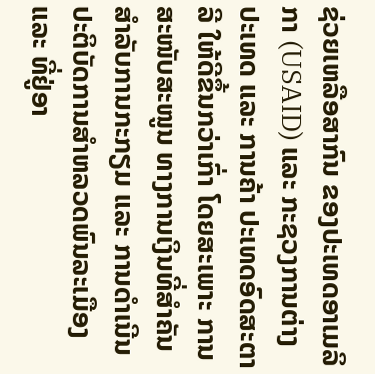ຊ່ວຍເຫລືອສາກົນ ຂອງປະເທດອາເມລິກາ (USAID) ແລະ ກະຊວງການຕ່າງປະເທດ ແລະ ການຄ້າ ປະເທດອົດສະຕາລີ ໃຫ້ດີຂຶ້ນກວ່າເກົ່າ ໂດຍສະເພາະ ການສະໜັບສະໜູນ ທາງການເງິນທີ່ສຳຄັນ ສຳລັບການກະກຽມ ແລະ ການດຳເນີນປະຕິບັດການສຳຫລວດພົນລະເມືອງ ແລະ ທີ່ຢູ່ອາ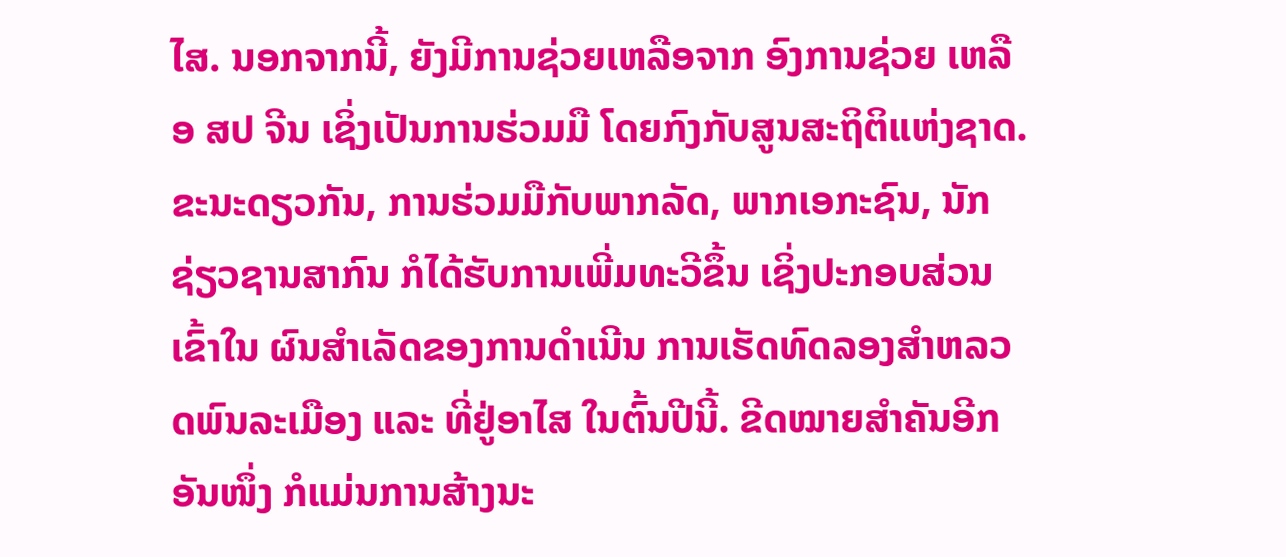ໄສ. ນອກຈາກນີ້, ຍັງມີການຊ່ວຍເຫລືອຈາກ ອົງການຊ່ວຍ ເຫລືອ ສປ ຈີນ ເຊິ່ງເປັນການຮ່ວມມື ໂດຍກົງກັບສູນສະຖິຕິແຫ່ງຊາດ. ຂະນະດຽວກັນ, ການຮ່ວມມືກັບພາກລັດ, ພາກເອກະຊົນ, ນັກຊ່ຽວຊານສາກົນ ກໍໄດ້ຮັບການເພີ່ມທະວີຂຶ້ນ ເຊິ່ງປະກອບສ່ວນເຂົ້າໃນ ຜົນສຳເລັດຂອງການດຳເນີນ ການເຮັດທົດລອງສຳຫລວດພົນລະເມືອງ ແລະ ທີ່ຢູ່ອາໄສ ໃນຕົ້ນປີນີ້. ຂີດໝາຍສຳຄັນອີກອັນໜຶ່ງ ກໍແມ່ນການສ້າງນະ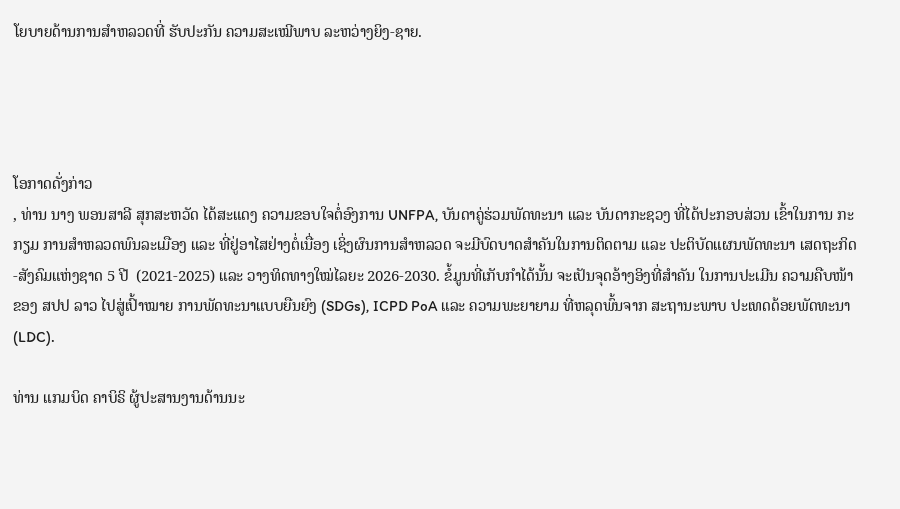ໂຍບາຍດ້ານການສຳຫລວດທີ່ ຮັບປະກັນ ຄວາມສະເໝີພາບ ລະຫວ່າງຍິງ-ຊາຍ.




ໂອກາດດັ່ງກ່າວ
, ທ່ານ ນາງ ພອນສາລີ ສຸກສະຫວັດ ໄດ້ສະແດງ ຄວາມຂອບໃຈຕໍ່ອົງການ UNFPA, ບັນດາຄູ່ຮ່ວມພັດທະນາ ແລະ ບັນດາກະຊວງ ທີ່ໄດ້ປະກອບສ່ວນ ເຂົ້າໃນການ ກະກຽມ ການສຳຫລວດພົນລະເມືອງ ແລະ ທີ່ຢູ່ອາໄສຢ່າງຕໍ່ເນື່ອງ ເຊິ່ງຜົນການສຳຫລວດ ຈະມີບົດບາດສຳຄັນໃນການຕິດຕາມ ແລະ ປະຕິບັດແຜນພັດທະນາ ເສດຖະກິດ-ສັງຄົມແຫ່ງຊາດ 5 ປີ  (2021-2025) ແລະ ວາງທິດທາງໃໝ່ໄລຍະ 2026-2030. ຂໍ້ມູນທີ່ເກັບກຳໄດ້ນັ້ນ ຈະເປັນຈຸດອ້າງອິງທີ່ສຳຄັນ ໃນການປະເມີນ ຄວາມຄືບໜ້າ ຂອງ ສປປ ລາວ ໄປສູ່ເປົ້າໝາຍ ການພັດທະນາແບບຍືນຍົງ (SDGs), ICPD PoA ແລະ ຄວາມພະຍາຍາມ ທີ່ຫລຸດພົ້ນຈາກ ສະຖານະພາບ ປະເທດດ້ອຍພັດທະນາ (LDC).

ທ່ານ ແກມບິດ ຄາບິຣິ ຜູ້ປະສານງານດ້ານນະ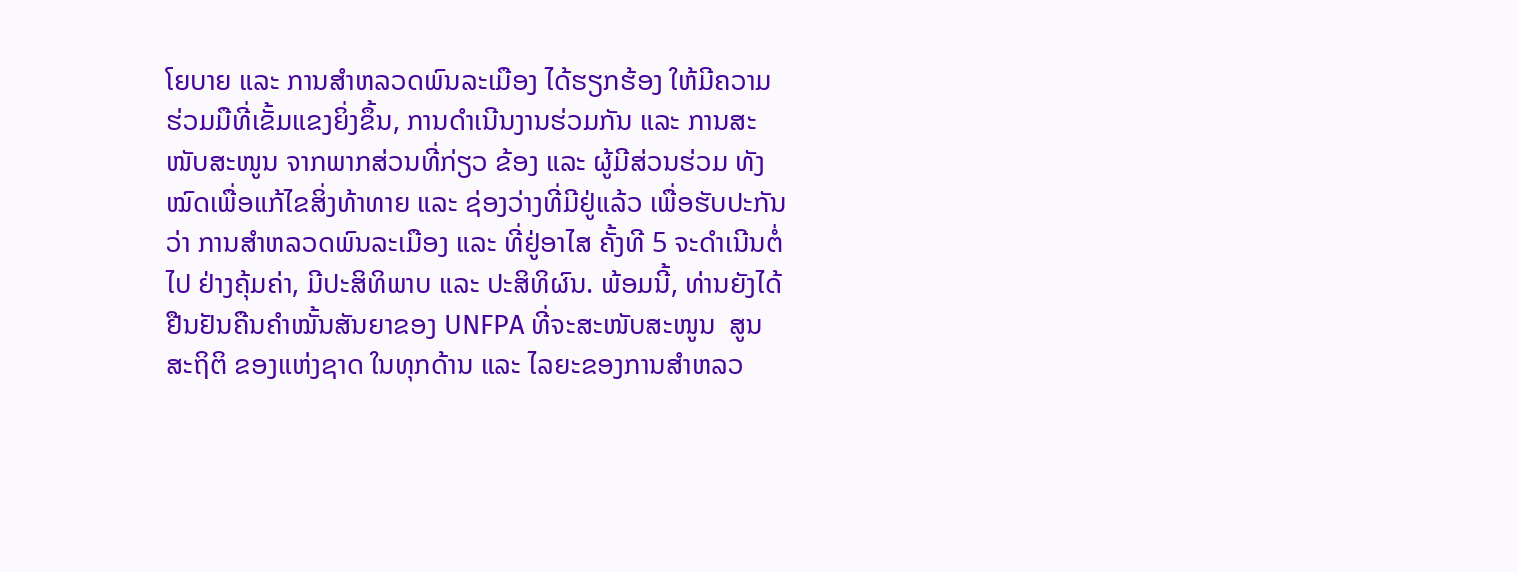ໂຍບາຍ ແລະ ການສຳຫລວດພົນລະເມືອງ ໄດ້ຮຽກຮ້ອງ ໃຫ້ມີຄວາມຮ່ວມມືທີ່ເຂັ້ມແຂງຍິ່ງຂຶ້ນ, ການດຳເນີນງານຮ່ວມກັນ ແລະ ການສະໜັບສະໜູນ ຈາກພາກສ່ວນທີ່ກ່ຽວ ຂ້ອງ ແລະ ຜູ້ມີສ່ວນຮ່ວມ ທັງໝົດເພື່ອແກ້ໄຂສິ່ງທ້າທາຍ ແລະ ຊ່ອງວ່າງທີ່ມີຢູ່ແລ້ວ ເພື່ອຮັບປະກັນວ່າ ການສຳຫລວດພົນລະເມືອງ ແລະ ທີ່ຢູ່ອາໄສ ຄັ້ງທີ 5 ຈະດຳເນີນຕໍ່ໄປ ຢ່າງຄຸ້ມຄ່າ, ມີປະສິທິພາບ ແລະ ປະສິທິຜົນ. ພ້ອມນີ້, ທ່ານຍັງໄດ້ຢືນຢັນຄືນຄຳໝັ້ນສັນຍາຂອງ UNFPA ທີ່ຈະສະໜັບສະໜູນ  ສູນສະຖິຕິ ຂອງແຫ່ງຊາດ ໃນທຸກດ້ານ ແລະ ໄລຍະຂອງການສຳຫລວ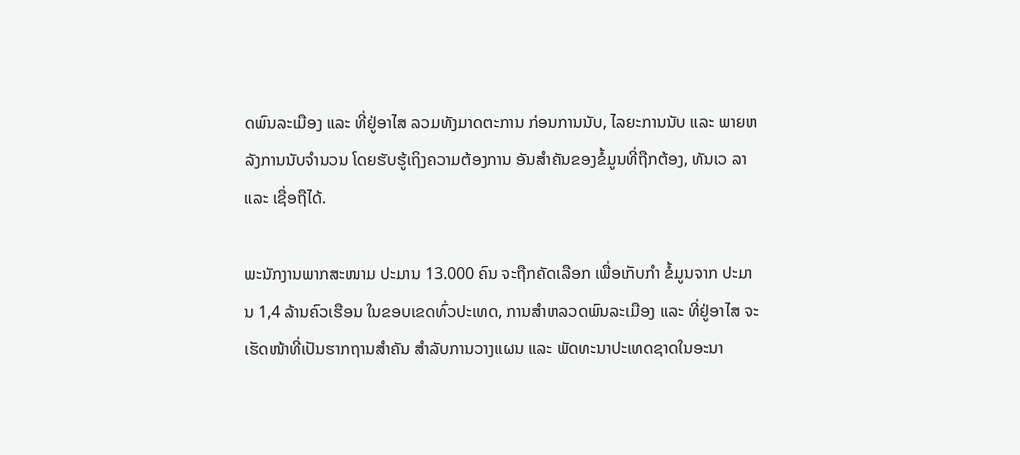ດພົນລະເມືອງ ແລະ ທີ່ຢູ່ອາໄສ ລວມທັງມາດຕະການ ກ່ອນການນັບ, ໄລຍະການນັບ ແລະ ພາຍຫລັງການນັບຈຳນວນ ໂດຍຮັບຮູ້ເຖິງຄວາມຕ້ອງການ ອັນສຳຄັນຂອງຂໍ້ມູນທີ່ຖືກຕ້ອງ, ທັນເວ ລາ ແລະ ເຊື່ອຖືໄດ້.

ພະນັກງານພາກສະໜາມ ປະມານ 13.000 ຄົນ ຈະຖືກຄັດເລືອກ ເພື່ອເກັບກຳ ຂໍ້ມູນຈາກ ປະມານ 1,4 ລ້ານຄົວເຮືອນ ໃນຂອບເຂດທົ່ວປະເທດ, ການສຳຫລວດພົນລະເມືອງ ແລະ ທີ່ຢູ່ອາໄສ ຈະເຮັດໜ້າທີ່ເປັນຮາກຖານສຳຄັນ ສຳລັບການວາງແຜນ ແລະ ພັດທະນາປະເທດຊາດໃນອະນາ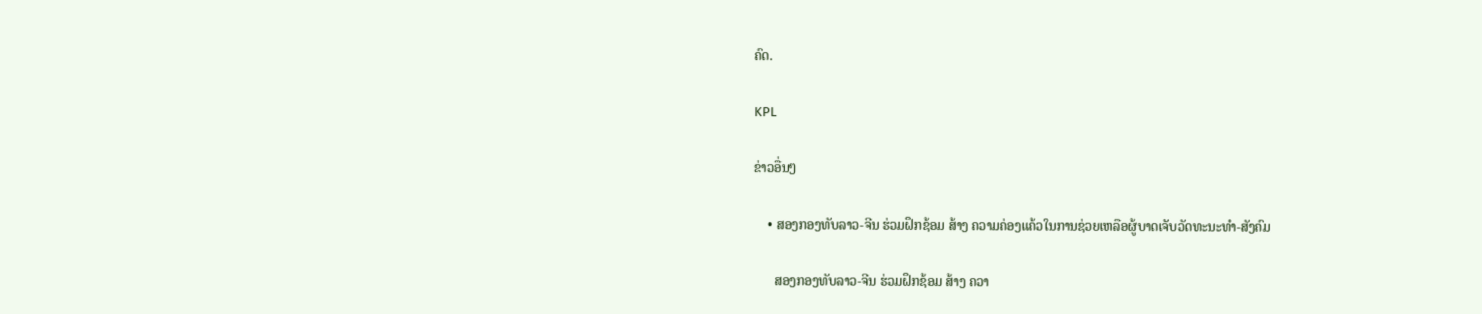ຄົດ.

KPL

ຂ່າວອື່ນໆ

    • ສອງກອງທັບລາວ-ຈີນ ຮ່ວມຝຶກຊ້ອມ ສ້າງ ຄວາມຄ່ອງແຄ້ວໃນການຊ່ວຍເຫລືອຜູ້ບາດເຈັບວັດທະນະທຳ-ສັງຄົມ

      ສອງກອງທັບລາວ-ຈີນ ຮ່ວມຝຶກຊ້ອມ ສ້າງ ຄວາ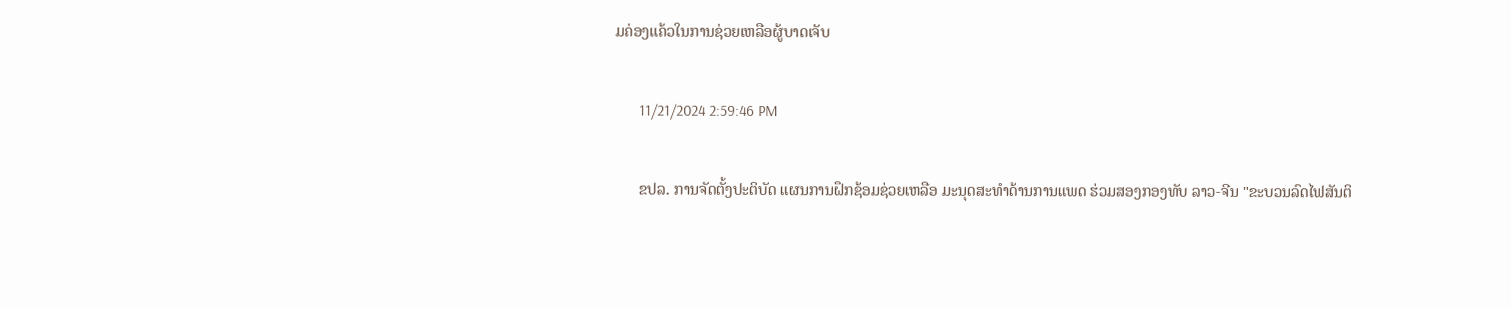ມຄ່ອງແຄ້ວໃນການຊ່ວຍເຫລືອຜູ້ບາດເຈັບ

      11/21/2024 2:59:46 PM

      ຂປລ. ການຈັດຕັ້ງປະຕິບັດ ແຜນການຝຶກຊ້ອມຊ່ວຍເຫລືອ ມະນຸດສະທຳດ້ານການແພດ ຮ່ວມສອງກອງທັບ ລາວ-ຈີນ "ຂະບວນລົດໄຟສັນຕິ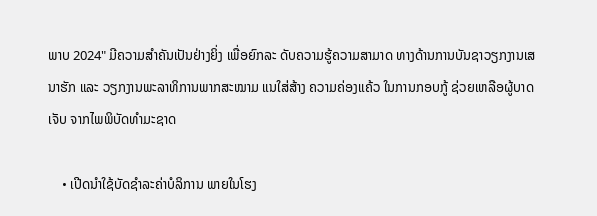ພາບ 2024" ມີຄວາມສໍາຄັນເປັນຢ່າງຍິ່ງ ເພື່ອຍົກລະ ດັບຄວາມຮູ້ຄວາມສາມາດ ທາງດ້ານການບັນຊາວຽກງານເສນາຮັກ ແລະ ວຽກງານພະລາທິການພາກສະໝາມ ແນໃສ່ສ້າງ ຄວາມຄ່ອງແຄ້ວ ໃນການກອບກູ້ ຊ່ວຍເຫລືອຜູ້ບາດເຈັບ ຈາກໄພພິບັດທໍາມະຊາດ

    • ເປີດນຳໃຊ້ບັດຊຳລະຄ່າບໍລິການ ພາຍໃນໂຮງ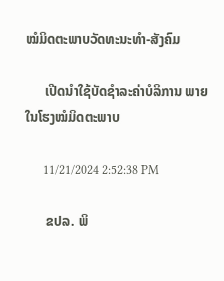ໝໍມິດຕະພາບວັດທະນະທຳ-ສັງຄົມ

      ເປີດນຳໃຊ້ບັດຊຳລະຄ່າບໍລິການ ພາຍໃນໂຮງໝໍມິດຕະພາບ

      11/21/2024 2:52:38 PM

      ຂປລ. ພິ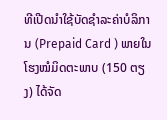ທີເປີດນຳໃຊ້ບັດຊຳລະຄ່າບໍລິການ (Prepaid Card ) ພາຍໃນໂຮງໝໍມິດຕະພາບ (150 ຕຽງ) ໄດ້ຈັດ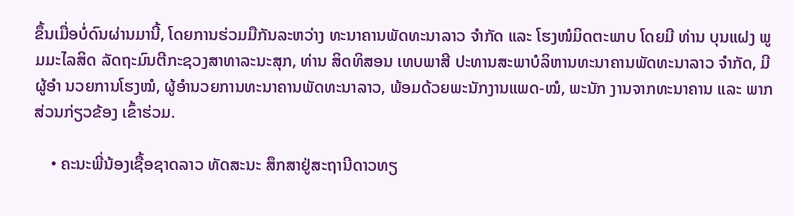ຂຶ້ນເມື່ອບໍ່ດົນຜ່ານມານີ້, ໂດຍການຮ່ວມມືກັນລະຫວ່າງ ທະນາຄານພັດທະນາລາວ ຈຳກັດ ແລະ ໂຮງໜໍມິດຕະພາບ ໂດຍມີ ທ່ານ ບຸນແຝງ ພູມມະໄລສິດ ລັດຖະມົນຕີກະຊວງສາທາລະນະສຸກ, ທ່ານ ສິດທິສອນ ເທບພາສີ ປະທານສະພາບໍລິຫານທະນາຄານພັດທະນາລາວ ຈຳກັດ, ມີຜູ້ອຳ ນວຍການໂຮງໝໍ, ຜູ້ອຳນວຍການທະນາຄານພັດທະນາລາວ, ພ້ອມດ້ວຍພະນັກງານແພດ-ໝໍ, ພະນັກ ງານຈາກທະນາຄານ ແລະ ພາກສ່ວນກ່ຽວຂ້ອງ ເຂົ້າຮ່ວມ.

    • ຄະນະພີ່ນ້ອງເຊື້ອຊາດລາວ ທັດສະນະ ສຶກສາຢູ່ສະຖານີດາວທຽ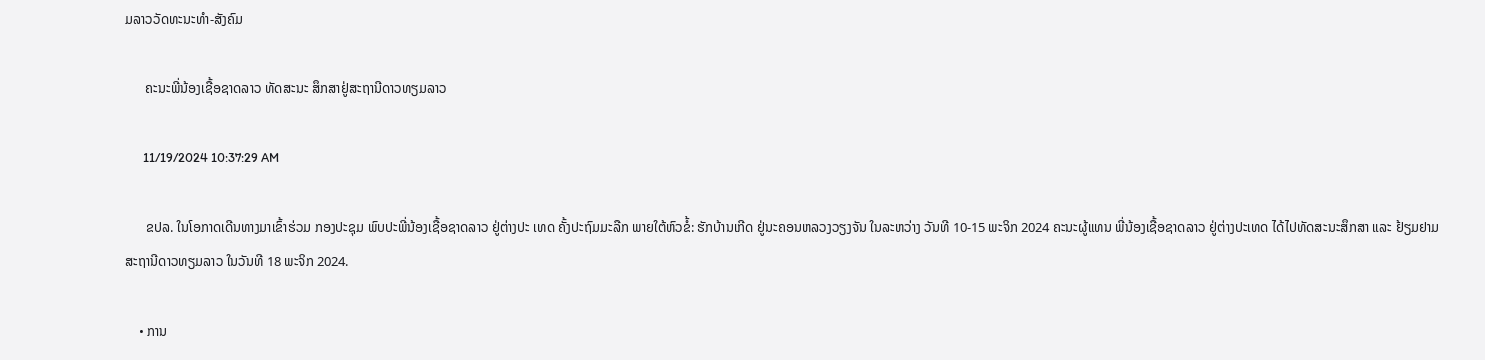ມລາວວັດທະນະທຳ-ສັງຄົມ

      ຄະນະພີ່ນ້ອງເຊື້ອຊາດລາວ ທັດສະນະ ສຶກສາຢູ່ສະຖານີດາວທຽມລາວ

      11/19/2024 10:37:29 AM

      ຂປລ. ໃນໂອກາດເດີນທາງມາເຂົ້າຮ່ວມ ກອງປະຊຸມ ພົບປະພີ່ນ້ອງເຊື້ອຊາດລາວ ຢູ່ຕ່າງປະ ເທດ ຄັ້ງປະຖົມມະລືກ ພາຍໃຕ້ຫົວຂໍ້: ຮັກບ້ານເກີດ ຢູ່ນະຄອນຫລວງວຽງຈັນ ໃນລະຫວ່າງ ວັນທີ 10-15 ພະຈິກ 2024 ຄະນະຜູ້ແທນ ພີ່ນ້ອງເຊື້ອຊາດລາວ ຢູ່ຕ່າງປະເທດ ໄດ້ໄປທັດສະນະສຶກສາ ແລະ ຢ້ຽມຢາມສະຖານີດາວທຽມລາວ ໃນວັນທີ 18 ພະຈິກ 2024.

    • ການ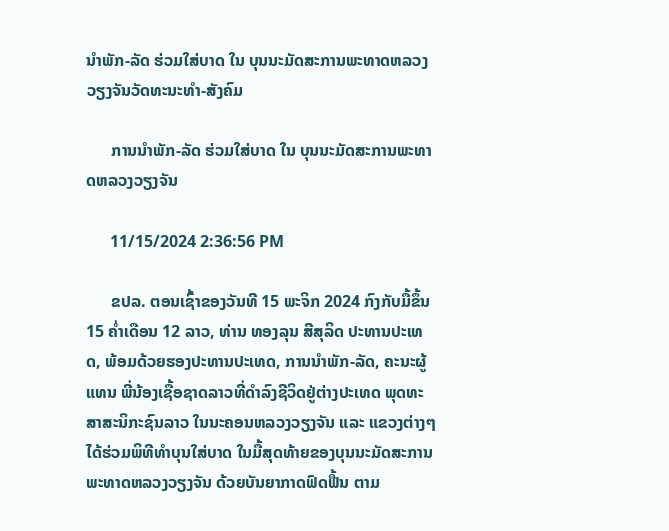ນໍາພັກ-ລັດ ຮ່ວມໃສ່ບາດ ໃນ ບຸນນະມັດສະການພະທາດຫລວງວຽງຈັນວັດທະນະທຳ-ສັງຄົມ

      ການນໍາພັກ-ລັດ ຮ່ວມໃສ່ບາດ ໃນ ບຸນນະມັດສະການພະທາດຫລວງວຽງຈັນ

      11/15/2024 2:36:56 PM

      ຂປລ. ຕອນເຊົ້າຂອງວັນທີ 15 ພະຈິກ 2024 ກົງກັບມື້ຂຶ້ນ 15 ຄ່ຳເດືອນ 12 ລາວ, ທ່ານ ທອງລຸນ ສີສຸລິດ ປະທານປະເທດ, ພ້ອມດ້ວຍຮອງປະທານປະເທດ, ການນຳພັກ-ລັດ, ຄະນະຜູ້ແທນ ພີ່ນ້ອງເຊື້ອຊາດລາວທີ່ດຳລົງຊີວິດຢູ່ຕ່າງປະເທດ ພຸດທະສາສະນິກະຊົນລາວ ໃນນະຄອນຫລວງວຽງຈັນ ແລະ ແຂວງຕ່າງໆ ໄດ້ຮ່ວມພິທີທໍາບຸນໃສ່ບາດ ໃນມື້ສຸດທ້າຍຂອງບຸນນະມັດສະການ ພະທາດຫລວງວຽງຈັນ ດ້ວຍບັນຍາກາດຟົດຟື້ນ ຕາມ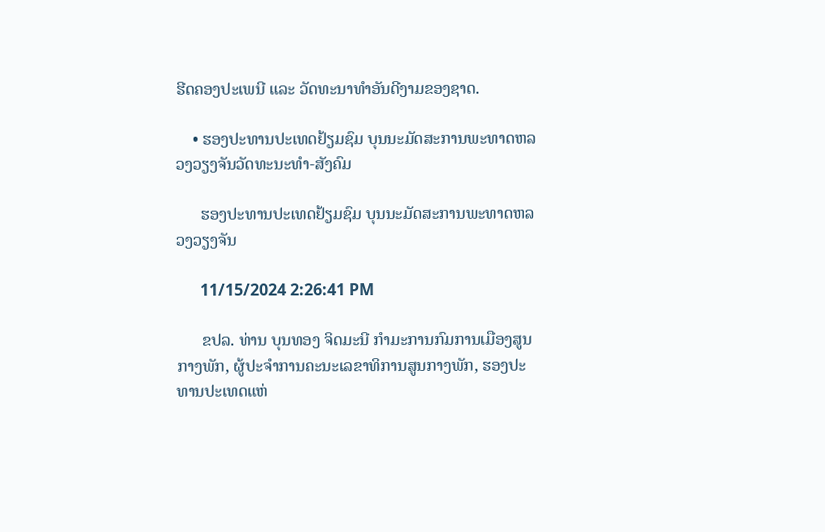ຮີດຄອງປະເພນີ ແລະ ວັດທະນາທໍາອັນດີງາມຂອງຊາດ.

    • ຮອງປະທານປະເທດຢ້ຽມຊົມ ບຸນນະມັດສະການພະທາດຫລວງວຽງຈັນວັດທະນະທຳ-ສັງຄົມ

      ຮອງປະທານປະເທດຢ້ຽມຊົມ ບຸນນະມັດສະການພະທາດຫລວງວຽງຈັນ

      11/15/2024 2:26:41 PM

      ຂປລ. ທ່ານ ບຸນທອງ ຈິດມະນີ ກຳມະການກົມການເມືອງສູນກາງພັກ, ຜູ້ປະຈຳການຄະນະເລຂາທິການສູນກາງພັກ, ຮອງປະທານປະເທດແຫ່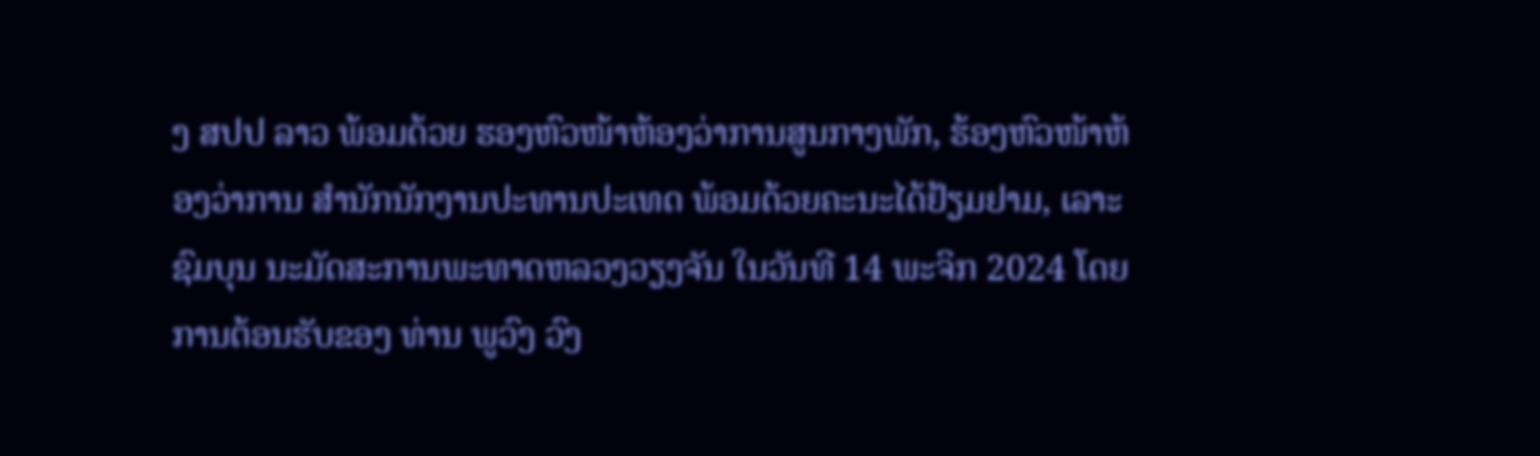ງ ສປປ ລາວ ພ້ອມດ້ວຍ ຮອງຫົວໜ້າຫ້ອງວ່າການສູນກາງພັກ, ຮ້ອງຫົວໜ້າຫ້ອງວ່າການ ສຳນັກນັກງານປະທານປະເທດ ພ້ອມດ້ວຍຄະນະໄດ້ຢ້ຽມຢາມ, ເລາະຊົມບຸນ ນະມັດສະການພະທາດຫລວງວຽງຈັນ ໃນວັນທີ 14 ພະຈິກ 2024 ໂດຍການຕ້ອນຮັບຂອງ ທ່ານ ພູວົງ ວົງ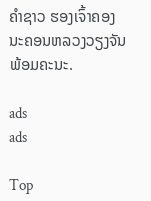ຄຳຊາວ ຮອງເຈົ້າຄອງນະຄອນຫລວງວຽງຈັນ ພ້ອມຄະນະ.

ads
ads

Top